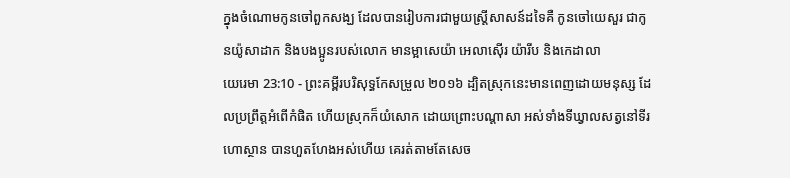ក្នុងចំណោមកូនចៅពួកសង្ឃ ដែលបានរៀបការជាមួយស្ត្រីសាសន៍ដទៃគឺ កូនចៅយេសួរ ជាកូនយ៉ូសាដាក និងបងប្អូនរបស់លោក មានម្អាសេយ៉ា អេលាស៊ើរ យ៉ារីប និងកេដាលា
យេរេមា 23:10 - ព្រះគម្ពីរបរិសុទ្ធកែសម្រួល ២០១៦ ដ្បិតស្រុកនេះមានពេញដោយមនុស្ស ដែលប្រព្រឹត្តអំពើកំផិត ហើយស្រុកក៏យំសោក ដោយព្រោះបណ្ដាសា អស់ទាំងទីឃ្វាលសត្វនៅទីរហោស្ថាន បានហួតហែងអស់ហើយ គេរត់តាមតែសេច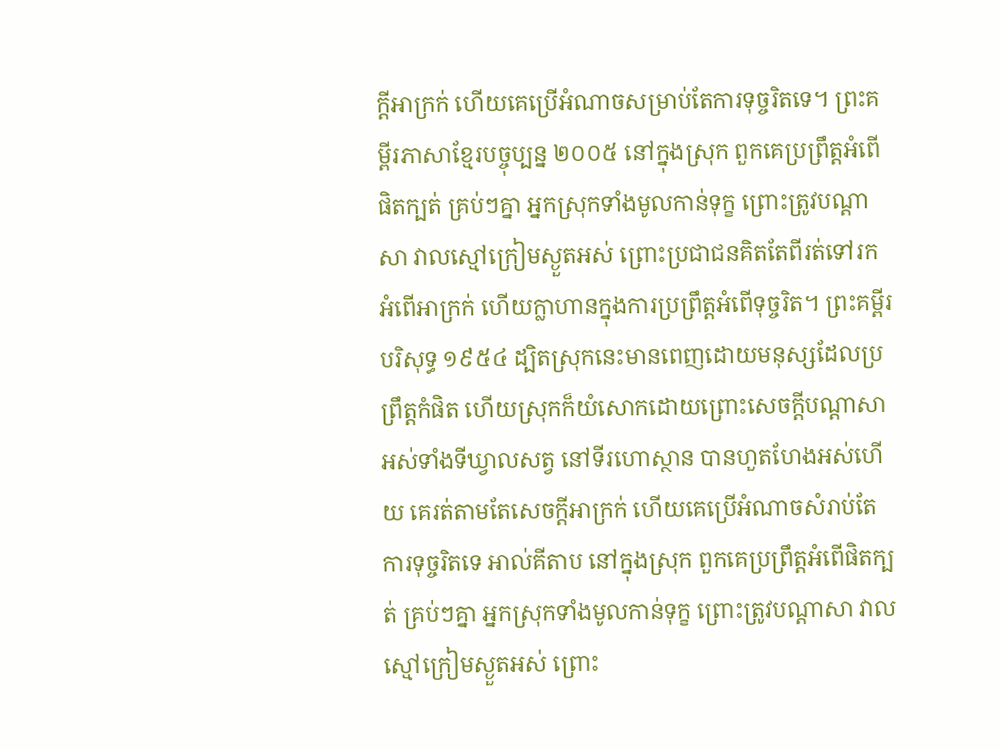ក្ដីអាក្រក់ ហើយគេប្រើអំណាចសម្រាប់តែការទុច្ចរិតទេ។ ព្រះគម្ពីរភាសាខ្មែរបច្ចុប្បន្ន ២០០៥ នៅក្នុងស្រុក ពួកគេប្រព្រឹត្តអំពើផិតក្បត់ គ្រប់ៗគ្នា អ្នកស្រុកទាំងមូលកាន់ទុក្ខ ព្រោះត្រូវបណ្ដាសា វាលស្មៅក្រៀមស្ងួតអស់ ព្រោះប្រជាជនគិតតែពីរត់ទៅរកអំពើអាក្រក់ ហើយក្លាហានក្នុងការប្រព្រឹត្តអំពើទុច្ចរិត។ ព្រះគម្ពីរបរិសុទ្ធ ១៩៥៤ ដ្បិតស្រុកនេះមានពេញដោយមនុស្សដែលប្រព្រឹត្តកំផិត ហើយស្រុកក៏យំសោកដោយព្រោះសេចក្ដីបណ្តាសា អស់ទាំងទីឃ្វាលសត្វ នៅទីរហោស្ថាន បានហួតហែងអស់ហើយ គេរត់តាមតែសេចក្ដីអាក្រក់ ហើយគេប្រើអំណាចសំរាប់តែការទុច្ចរិតទេ អាល់គីតាប នៅក្នុងស្រុក ពួកគេប្រព្រឹត្តអំពើផិតក្បត់ គ្រប់ៗគ្នា អ្នកស្រុកទាំងមូលកាន់ទុក្ខ ព្រោះត្រូវបណ្ដាសា វាលស្មៅក្រៀមស្ងួតអស់ ព្រោះ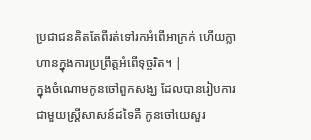ប្រជាជនគិតតែពីរត់ទៅរកអំពើអាក្រក់ ហើយក្លាហានក្នុងការប្រព្រឹត្តអំពើទុច្ចរិត។ |
ក្នុងចំណោមកូនចៅពួកសង្ឃ ដែលបានរៀបការជាមួយស្ត្រីសាសន៍ដទៃគឺ កូនចៅយេសួរ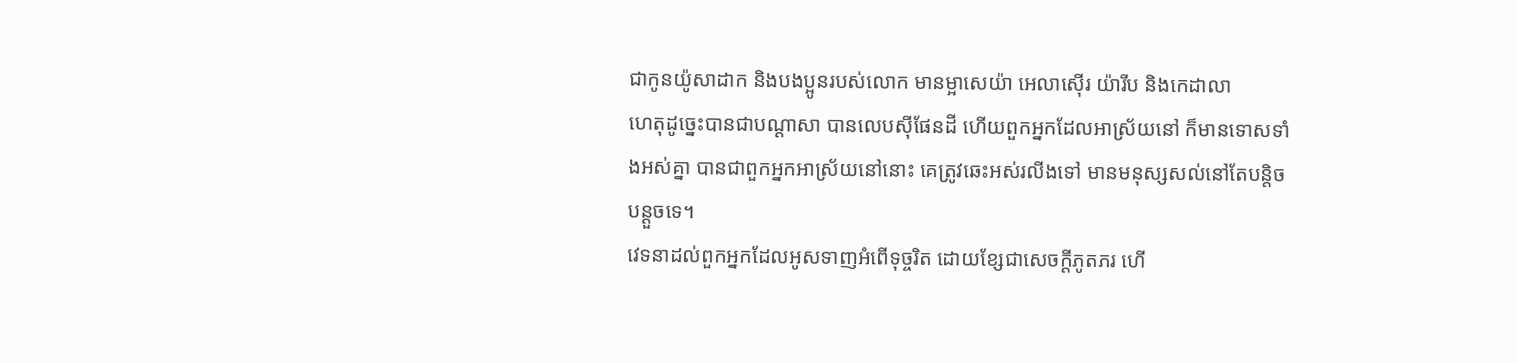ជាកូនយ៉ូសាដាក និងបងប្អូនរបស់លោក មានម្អាសេយ៉ា អេលាស៊ើរ យ៉ារីប និងកេដាលា
ហេតុដូច្នេះបានជាបណ្ដាសា បានលេបស៊ីផែនដី ហើយពួកអ្នកដែលអាស្រ័យនៅ ក៏មានទោសទាំងអស់គ្នា បានជាពួកអ្នកអាស្រ័យនៅនោះ គេត្រូវឆេះអស់រលីងទៅ មានមនុស្សសល់នៅតែបន្តិចបន្តួចទេ។
វេទនាដល់ពួកអ្នកដែលអូសទាញអំពើទុច្ចរិត ដោយខ្សែជាសេចក្ដីភូតភរ ហើ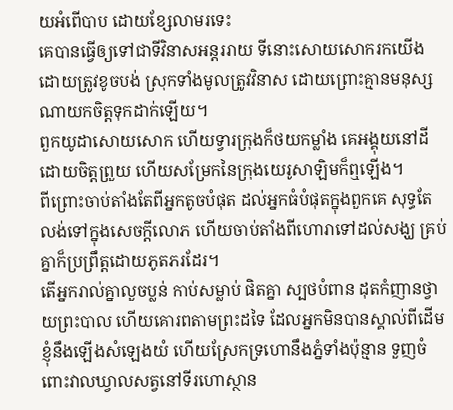យអំពើបាប ដោយខ្សែលាមរទេះ
គេបានធ្វើឲ្យទៅជាទីវិនាសអន្តររាយ ទីនោះសោយសោករកយើង ដោយត្រូវខូចបង់ ស្រុកទាំងមូលត្រូវវិនាស ដោយព្រោះគ្មានមនុស្សណាយកចិត្តទុកដាក់ឡើយ។
ពួកយូដាសោយសោក ហើយទ្វារក្រុងក៏ថយកម្លាំង គេអង្គុយនៅដីដោយចិត្តព្រួយ ហើយសម្រែកនៃក្រុងយេរូសាឡិមក៏ឮឡើង។
ពីព្រោះចាប់តាំងតែពីអ្នកតូចបំផុត ដល់អ្នកធំបំផុតក្នុងពួកគេ សុទ្ធតែលង់ទៅក្នុងសេចក្ដីលោភ ហើយចាប់តាំងពីហោរាទៅដល់សង្ឃ គ្រប់គ្នាក៏ប្រព្រឹត្តដោយភូតភរដែរ។
តើអ្នករាល់គ្នាលួចប្លន់ កាប់សម្លាប់ ផិតគ្នា ស្បថបំពាន ដុតកំញានថ្វាយព្រះបាល ហើយគោរពតាមព្រះដទៃ ដែលអ្នកមិនបានស្គាល់ពីដើម
ខ្ញុំនឹងឡើងសំឡេងយំ ហើយស្រែកទ្រហោនឹងភ្នំទាំងប៉ុន្មាន ទួញចំពោះវាលឃ្វាលសត្វនៅទីរហោស្ថាន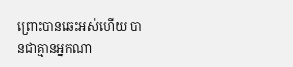ព្រោះបានឆេះអស់ហើយ បានជាគ្មានអ្នកណា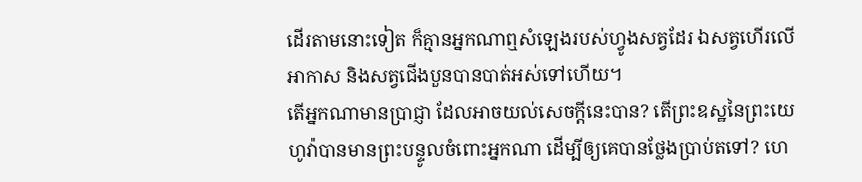ដើរតាមនោះទៀត ក៏គ្មានអ្នកណាឮសំឡេងរបស់ហ្វូងសត្វដែរ ឯសត្វហើរលើអាកាស និងសត្វជើងបួនបានបាត់អស់ទៅហើយ។
តើអ្នកណាមានប្រាជ្ញា ដែលអាចយល់សេចក្ដីនេះបាន? តើព្រះឧស្ឋនៃព្រះយេហូវ៉ាបានមានព្រះបន្ទូលចំពោះអ្នកណា ដើម្បីឲ្យគេបានថ្លែងប្រាប់តទៅ? ហេ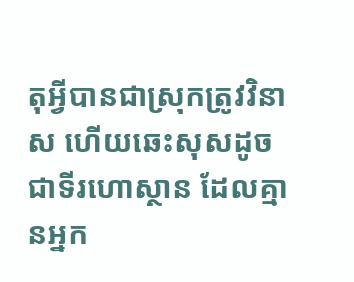តុអ្វីបានជាស្រុកត្រូវវិនាស ហើយឆេះសុសដូចជាទីរហោស្ថាន ដែលគ្មានអ្នក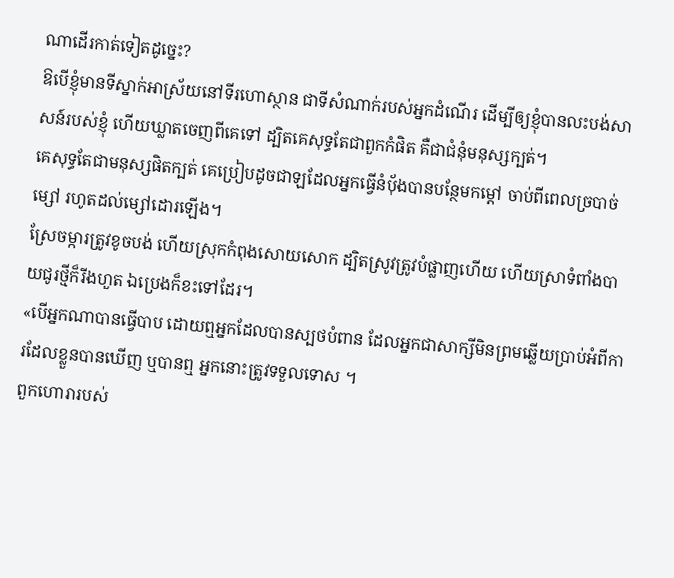ណាដើរកាត់ទៀតដូច្នេះ?
ឱបើខ្ញុំមានទីស្នាក់អាស្រ័យនៅទីរហោស្ថាន ជាទីសំណាក់របស់អ្នកដំណើរ ដើម្បីឲ្យខ្ញុំបានលះបង់សាសន៍របស់ខ្ញុំ ហើយឃ្លាតចេញពីគេទៅ ដ្បិតគេសុទ្ធតែជាពួកកំផិត គឺជាជំនុំមនុស្សក្បត់។
គេសុទ្ធតែជាមនុស្សផិតក្បត់ គេប្រៀបដូចជាឡដែលអ្នកធ្វើនំបុ័ងបានបន្ថែមកម្ដៅ ចាប់ពីពេលច្របាច់ម្សៅ រហូតដល់ម្សៅដោរឡើង។
ស្រែចម្ការត្រូវខូចបង់ ហើយស្រុកកំពុងសោយសោក ដ្បិតស្រូវត្រូវបំផ្លាញហើយ ហើយស្រាទំពាំងបាយជូរថ្មីក៏រីងហួត ឯប្រេងក៏ខះទៅដែរ។
«បើអ្នកណាបានធ្វើបាប ដោយឮអ្នកដែលបានស្បថបំពាន ដែលអ្នកជាសាក្សីមិនព្រមឆ្លើយប្រាប់អំពីការដែលខ្លួនបានឃើញ ឬបានឮ អ្នកនោះត្រូវទទួលទោស ។
ពួកហោរារបស់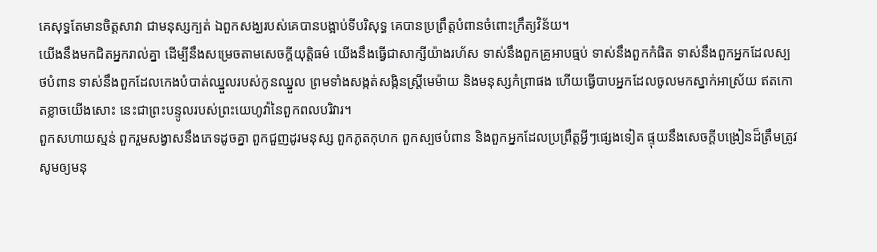គេសុទ្ធតែមានចិត្តសាវា ជាមនុស្សក្បត់ ឯពួកសង្ឃរបស់គេបានបង្អាប់ទីបរិសុទ្ធ គេបានប្រព្រឹត្តបំពានចំពោះក្រឹត្យវិន័យ។
យើងនឹងមកជិតអ្នករាល់គ្នា ដើម្បីនឹងសម្រេចតាមសេចក្ដីយុត្តិធម៌ យើងនឹងធ្វើជាសាក្សីយ៉ាងរហ័ស ទាស់នឹងពួកគ្រូអាបធ្មប់ ទាស់នឹងពួកកំផិត ទាស់នឹងពួកអ្នកដែលស្បថបំពាន ទាស់នឹងពួកដែលកេងបំបាត់ឈ្នួលរបស់កូនឈ្នួល ព្រមទាំងសង្កត់សង្កិនស្ត្រីមេម៉ាយ និងមនុស្សកំព្រាផង ហើយធ្វើបាបអ្នកដែលចូលមកស្នាក់អាស្រ័យ ឥតកោតខ្លាចយើងសោះ នេះជាព្រះបន្ទូលរបស់ព្រះយេហូវ៉ានៃពួកពលបរិវារ។
ពួកសហាយស្មន់ ពួករួមសង្វាសនឹងភេទដូចគ្នា ពួកជួញដូរមនុស្ស ពួកភូតកុហក ពួកស្បថបំពាន និងពួកអ្នកដែលប្រព្រឹត្តអ្វីៗផ្សេងទៀត ផ្ទុយនឹងសេចក្ដីបង្រៀនដ៏ត្រឹមត្រូវ
សូមឲ្យមនុ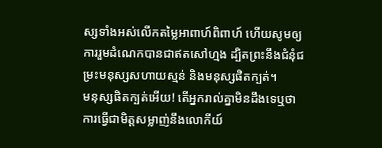ស្សទាំងអស់លើកតម្លៃអាពាហ៍ពិពាហ៍ ហើយសូមឲ្យការរួមដំណេកបានជាឥតសៅហ្មង ដ្បិតព្រះនឹងជំនុំជម្រះមនុស្សសហាយស្មន់ និងមនុស្សផិតក្បត់។
មនុស្សផិតក្បត់អើយ! តើអ្នករាល់គ្នាមិនដឹងទេឬថា ការធ្វើជាមិត្តសម្លាញ់នឹងលោកីយ៍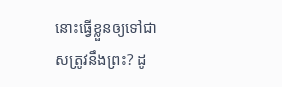នោះធ្វើខ្លួនឲ្យទៅជាសត្រូវនឹងព្រះ? ដូ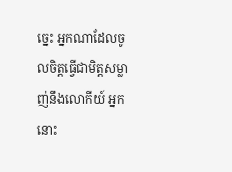ច្នេះ អ្នកណាដែលចូលចិត្តធ្វើជាមិត្តសម្លាញ់នឹងលោកីយ៍ អ្នកនោះ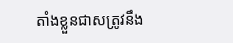តាំងខ្លួនជាសត្រូវនឹង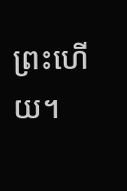ព្រះហើយ។